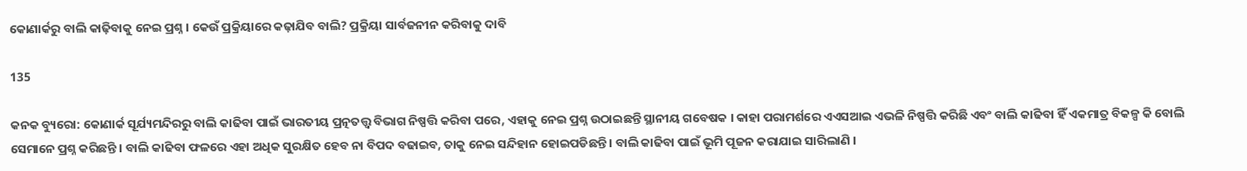କୋଣାର୍କରୁ ବାଲି କାଢ଼ିବାକୁ ନେଇ ପ୍ରଶ୍ନ । କେଉଁ ପ୍ରକ୍ରିୟାରେ କଢ଼ାଯିବ ବାଲି? ପ୍ରକ୍ରିୟା ସାର୍ବଜନୀନ କରିବାକୁ ଦାବି

135

କନକ ବ୍ୟୁରୋ: କୋଣାର୍କ ସୂର୍ଯ୍ୟମନ୍ଦିରରୁ ବାଲି କାଢିବା ପାଇଁ ଭାରତୀୟ ପ୍ରତ୍ନତତ୍ତ୍ୱ ବିଭାଗ ନିଷ୍ପତ୍ତି କରିବା ପରେ, ଏହାକୁ ନେଇ ପ୍ରଶ୍ନ ଉଠାଇଛନ୍ତି ସ୍ଥାନୀୟ ଗବେଷକ । କାହା ପରାମର୍ଶରେ ଏଏସଆଇ ଏଭଳି ନିଷ୍ପତ୍ତି କରିଛି ଏବଂ ବାଲି କାଢିବା ହିଁ ଏକମାତ୍ର ବିକଳ୍ପ କି ବୋଲି ସେମାନେ ପ୍ରଶ୍ନ କରିଛନ୍ତି । ବାଲି କାଢିବା ଫଳରେ ଏହା ଅଧିକ ସୁରକ୍ଷିତ ହେବ ନା ବିପଦ ବଢାଇବ, ତାକୁ ନେଇ ସନ୍ଦିହାନ ହୋଇପଡିଛନ୍ତି । ବାଲି କାଢିବା ପାଇଁ ଭୂମି ପୂଜନ କରାଯାଇ ସାରିଲାଣି ।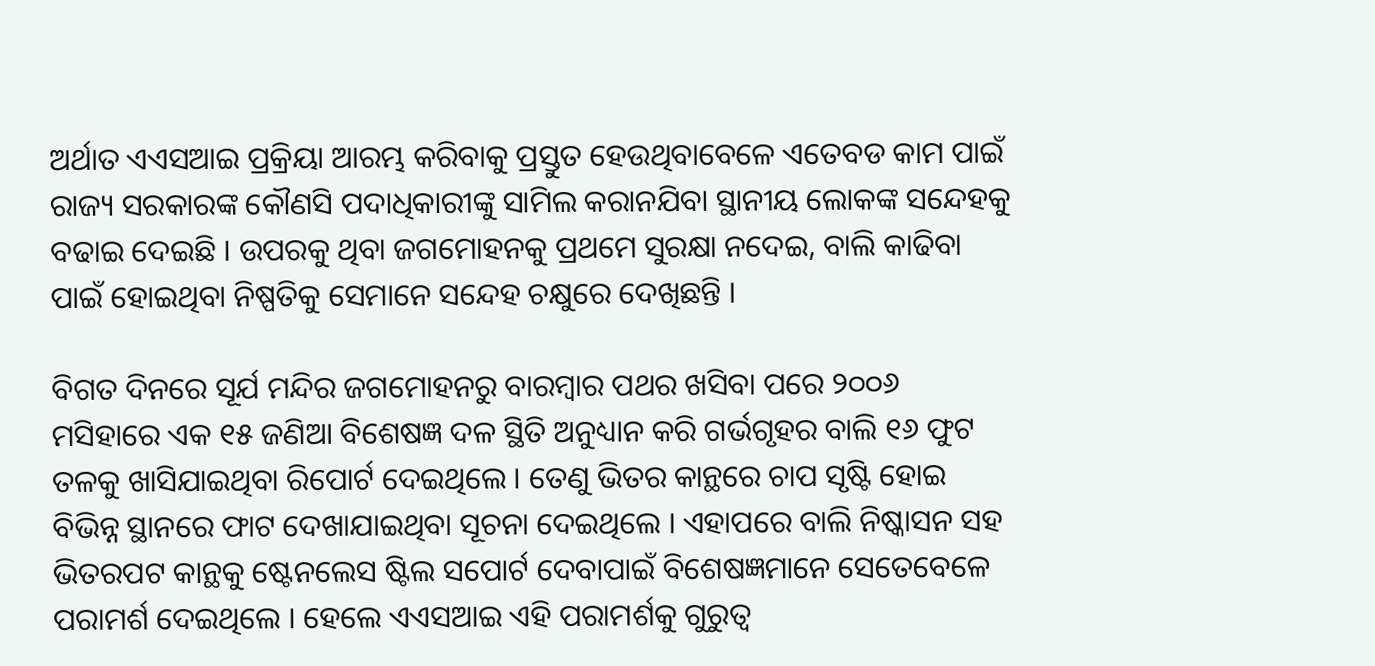ଅର୍ଥାତ ଏଏସଆଇ ପ୍ରକ୍ରିୟା ଆରମ୍ଭ କରିବାକୁ ପ୍ରସ୍ତୁତ ହେଉଥିବାବେଳେ ଏତେବଡ କାମ ପାଇଁ ରାଜ୍ୟ ସରକାରଙ୍କ କୌଣସି ପଦାଧିକାରୀଙ୍କୁ ସାମିଲ କରାନଯିବା ସ୍ଥାନୀୟ ଲୋକଙ୍କ ସନ୍ଦେହକୁ ବଢାଇ ଦେଇଛି । ଉପରକୁ ଥିବା ଜଗମୋହନକୁ ପ୍ରଥମେ ସୁରକ୍ଷା ନଦେଇ, ବାଲି କାଢିବା ପାଇଁ ହୋଇଥିବା ନିଷ୍ପତିକୁ ସେମାନେ ସନ୍ଦେହ ଚକ୍ଷୁରେ ଦେଖିଛନ୍ତି ।

ବିଗତ ଦିନରେ ସୂର୍ଯ ମନ୍ଦିର ଜଗମୋହନରୁ ବାରମ୍ବାର ପଥର ଖସିବା ପରେ ୨୦୦୬ ମସିହାରେ ଏକ ୧୫ ଜଣିଆ ବିଶେଷଜ୍ଞ ଦଳ ସ୍ଥିତି ଅନୁଧ୍ୟାନ କରି ଗର୍ଭଗୃହର ବାଲି ୧୬ ଫୁଟ ତଳକୁ ଖାସିଯାଇଥିବା ରିପୋର୍ଟ ଦେଇଥିଲେ । ତେଣୁ ଭିତର କାନ୍ଥରେ ଚାପ ସୃଷ୍ଟି ହୋଇ ବିଭିନ୍ନ ସ୍ଥାନରେ ଫାଟ ଦେଖାଯାଇଥିବା ସୂଚନା ଦେଇଥିଲେ । ଏହାପରେ ବାଲି ନିଷ୍କାସନ ସହ ଭିତରପଟ କାନ୍ଥକୁ ଷ୍ଟେନଲେସ ଷ୍ଟିଲ ସପୋର୍ଟ ଦେବାପାଇଁ ବିଶେଷଜ୍ଞମାନେ ସେତେବେଳେ ପରାମର୍ଶ ଦେଇଥିଲେ । ହେଲେ ଏଏସଆଇ ଏହି ପରାମର୍ଶକୁ ଗୁରୁତ୍ୱ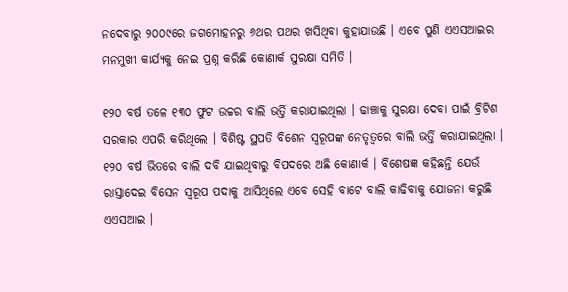ନଦେବାରୁ ୨୦୦୯ରେ ଜଗମୋହନରୁ ୬ଥର ପଥର ଖସିଥିବା କୁହାଯାଉଛି । ଏବେ ପୁଣି ଏଏସଆଇର ମନମୁଖୀ କାର୍ଯ୍ୟକୁ ନେଇ ପ୍ରଶ୍ନ କରିଛି କୋଣାର୍କ ସୁରକ୍ଷା ସମିତି ।

୧୨୦ ବର୍ଷ ତଳେ ୧୩୦ ଫୁଟ ଉଚ୍ଚର ବାଲି ଭର୍ତ୍ତି କରାଯାଇଥିଲା । ଢାଞ୍ଚାକୁ ସୁରକ୍ଷା ଦେବା ପାଇଁ ବ୍ରିଟିଶ ସରକାର ଏପରି କରିଥିଲେ । ବିଶିଷ୍ଟ ସ୍ଥପତି ବିଶେନ ସ୍ୱରୂପଙ୍କ ନେତୃତ୍ୱରେ ବାଲି ଭର୍ତ୍ତି କରାଯାଇଥିଲା । ୧୨୦ ବର୍ଷ ଭିତରେ ବାଲି ଦବି ଯାଇଥିବାରୁ ବିପଦରେ ଅଛି କୋଣାର୍କ । ବିଶେଷଜ୍ଞ କହିଛନ୍ତି ଯେଉଁ ରାସ୍ତାଦେଇ ବିସେନ ସ୍ୱରୂପ ପଦାକୁ ଆସିଥିଲେ ଏବେ ସେହି ବାଟେ ବାଲି କାଢିବାକୁ ଯୋଜନା କରୁଛି ଏଏସଆଇ ।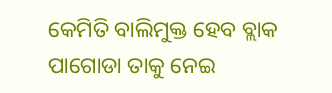କେମିତି ବାଲିମୁକ୍ତ ହେବ ବ୍ଲାକ ପାଗୋଡା ତାକୁ ନେଇ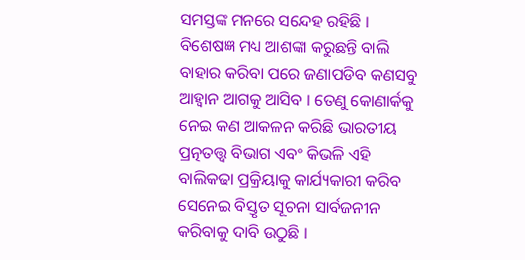ସମସ୍ତଙ୍କ ମନରେ ସନ୍ଦେହ ରହିଛି । ବିଶେଷଜ୍ଞ ମଧ୍ୟ ଆଶଙ୍କା କରୁଛନ୍ତି ବାଲି ବାହାର କରିବା ପରେ ଜଣାପଡିବ କଣସବୁ ଆହ୍ୱାନ ଆଗକୁ ଆସିବ । ତେଣୁ କୋଣାର୍କକୁ ନେଇ କଣ ଆକଳନ କରିଛି ଭାରତୀୟ ପ୍ରତ୍ନତତ୍ତ୍ୱ ବିଭାଗ ଏବଂ କିଭଳି ଏହି ବାଲିକଢା ପ୍ରକ୍ରିୟାକୁ କାର୍ଯ୍ୟକାରୀ କରିବ ସେନେଇ ବିସ୍ତୃତ ସୂଚନା ସାର୍ବଜନୀନ କରିବାକୁ ଦାବି ଉଠୁଛି ।